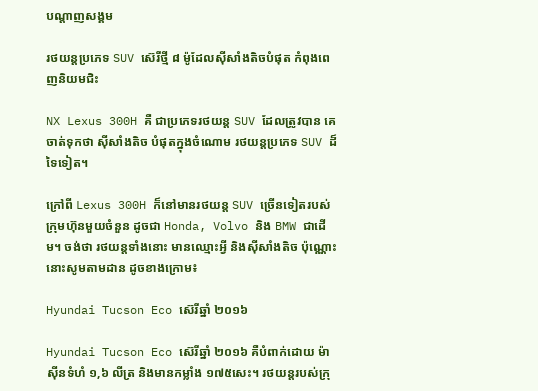បណ្តាញសង្គម

រថយន្តប្រភេទ SUV ស៊េរីថ្មី ៨ ម៉ូដែលស៊ីសាំងតិចបំផុត កំពុងពេញនិយមជិះ

NX Lexus 300H គឺ ជាប្រភេទរថយន្ត SUV ដែលត្រូវបាន គេចាត់ទុកថា ស៊ីសាំងតិច បំផុតក្នុងចំណោម រថយន្តប្រភេទ SUV ដ៏ទៃទៀត។

ក្រៅពី Lexus 300H ក៏នៅមានរថយន្ត SUV ច្រើនទៀតរបស់ ក្រុមហ៊ុនមួយចំនួន ដូចជា Honda, Volvo និង BMW ជាដើម។ ចង់ថា រថយន្តទាំងនោះ មានឈ្មោះអ្វី និងស៊ីសាំងតិច ប៉ុណ្ណោះនោះសូមតាមដាន ដូចខាងក្រោម៖

Hyundai Tucson Eco ស៊េរីឆ្នាំ ២០១៦

Hyundai Tucson Eco ស៊េរីឆ្នាំ ២០១៦ គឺបំពាក់ដោយ ម៉ាស៊ីនទំហំ ១,៦ លីត្រ និងមានកម្លាំង ១៧៥សេះ។ រថយន្តរបស់ក្រុ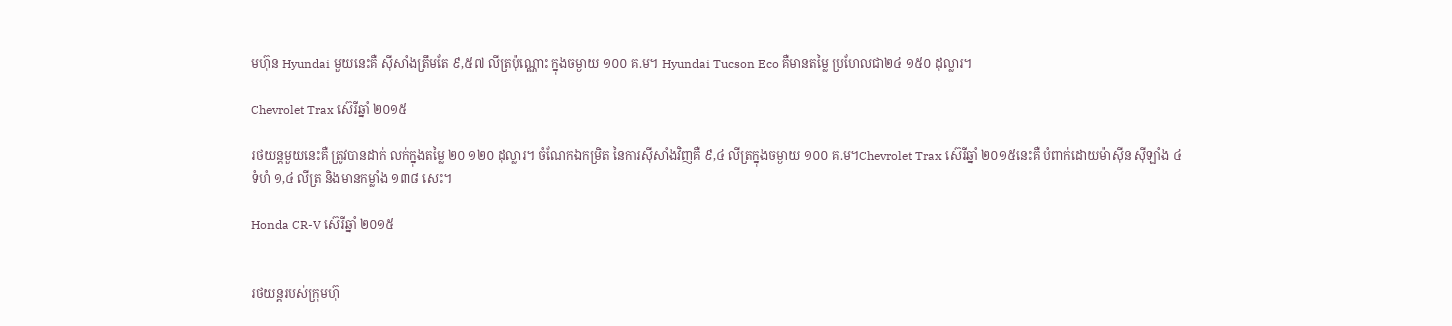មហ៊ុន Hyundai មួយនេះគឺ ស៊ីសាំងត្រឹមតែ ៩,៥៧ លីត្រប៉ុណ្ណោះ ក្នុងចម្ងាយ ១០០ គ.ម។ Hyundai Tucson Eco គឺមានតម្លៃ ប្រហែលជា២៤ ១៥០ ដុល្លារ។

Chevrolet Trax ស៊េរីឆ្នាំ ២០១៥

រថយន្តមួយនេះគឺ ត្រូវបានដាក់ លក់ក្នុងតម្លៃ ២០ ១២០ ដុល្លារ។ ចំណែកឯកម្រិត នៃការស៊ីសាំងវិញគឺ ៩,៤ លីត្រក្នុងចម្ងាយ ១០០ គ.ម។Chevrolet Trax ស៊េរីឆ្នាំ ២០១៥នេះគឺ បំពាក់ដោយម៉ាស៊ីន ស៊ីឡាំង ៤ ទំហំ ១,៤ លីត្រ និងមានកម្លាំង ១៣៨ សេះ។

Honda CR-V ស៊េរីឆ្នាំ ២០១៥


រថយន្តរបស់ក្រុមហ៊ុ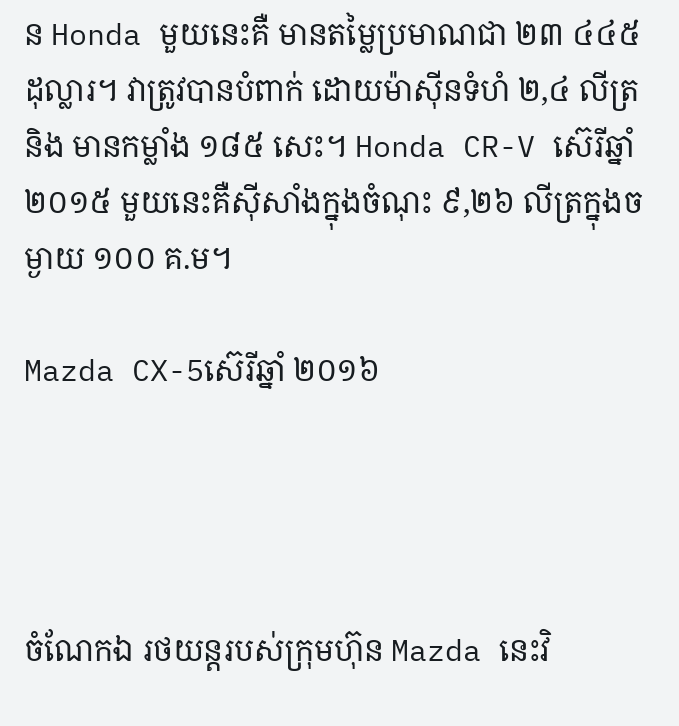ន Honda មួយនេះគឺ មានតម្លៃប្រមាណជា ២៣ ៤៤៥ ដុល្លារ។ វាត្រូវបានបំពាក់ ដោយម៉ាស៊ីនទំហំ ២,៤ លីត្រនិង មានកម្លាំង ១៨៥ សេះ។ Honda CR-V ស៊េរីឆ្នាំ ២០១៥ មួយនេះគឺស៊ីសាំងក្នុងចំណុះ ៩,២៦ លីត្រក្នុងចម្ងាយ ១០០ គ.ម។

Mazda CX-5ស៊េរីឆ្នាំ ២០១៦




ចំណែកឯ រថយន្តរបស់ក្រុមហ៊ុន Mazda នេះវិ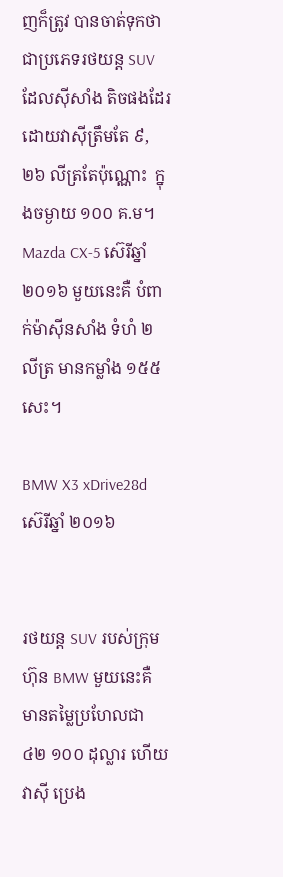ញក៏ត្រូវ បានចាត់ទុកថា ជាប្រភេទរថយន្ត SUV ដែលស៊ីសាំង តិចផងដែរ ដោយវាស៊ីត្រឹមតែ ៩,២៦ លីត្រតែប៉ុណ្ណោះ  ក្នុងចម្ងាយ ១០០ គ.ម។ Mazda CX-5 ស៊េរីឆ្នាំ ២០១៦ មួយនេះគឺ បំពាក់ម៉ាស៊ីនសាំង ទំហំ ២ លីត្រ មានកម្លាំង ១៥៥ សេះ។

BMW X3 xDrive28d ស៊េរីឆ្នាំ ២០១៦


រថយន្ត SUV របស់ក្រុមហ៊ុន BMW មួយនេះគឺ មានតម្លៃប្រហែលជា ៤២ ១០០ ដុល្លារ ហើយវាស៊ី ប្រេង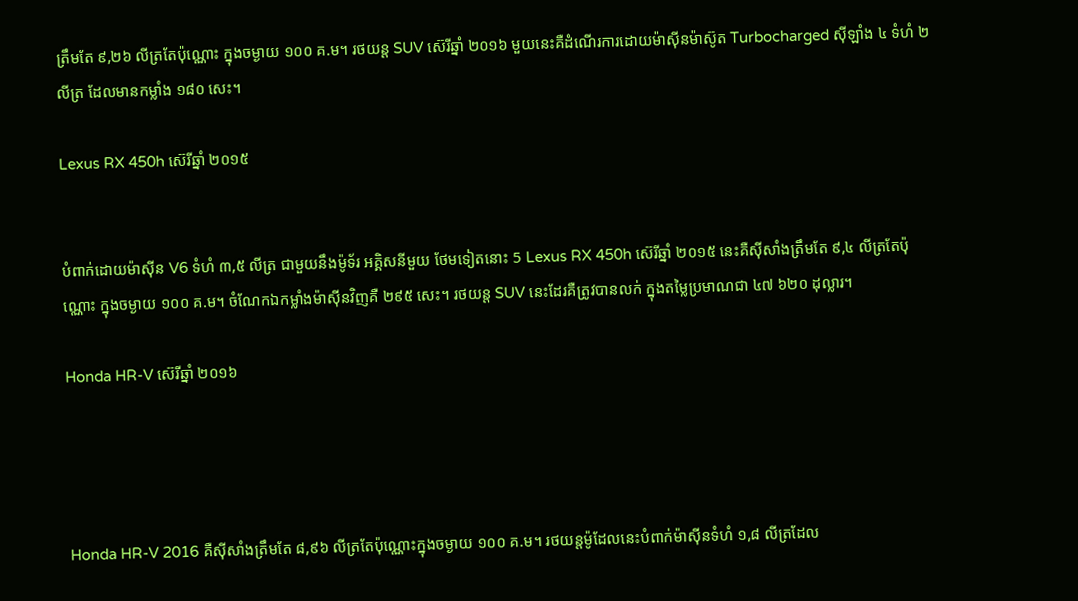ត្រឹមតែ ៩,២៦ លីត្រតែប៉ុណ្ណោះ ក្នុងចម្ងាយ ១០០ គ.ម។ រថយន្ត SUV ស៊េរីឆ្នាំ ២០១៦ មួយនេះគឺដំណើរការដោយម៉ាស៊ីនម៉ាស៊ូត Turbocharged ស៊ីឡាំង ៤ ទំហំ ២ លីត្រ ដែលមានកម្លាំង ១៨០ សេះ។

Lexus RX 450h ស៊េរីឆ្នាំ ២០១៥


បំពាក់ដោយម៉ាស៊ីន V6 ទំហំ ៣,៥ លីត្រ ជាមួយនឹងម៉ូទ័រ អគ្គិសនីមួយ ថែមទៀតនោះ 5 Lexus RX 450h ស៊េរីឆ្នាំ ២០១៥ នេះគឺស៊ីសាំងត្រឹមតែ ៩,៤ លីត្រតែប៉ុណ្ណោះ ក្នុងចម្ងាយ ១០០ គ.ម។ ចំណែកឯកម្លាំងម៉ាស៊ីនវិញគឺ ២៩៥ សេះ។ រថយន្ត SUV នេះដែរគឺត្រូវបានលក់ ក្នុងតម្លៃប្រមាណជា ៤៧ ៦២០ ដុល្លារ។

Honda HR-V ស៊េរីឆ្នាំ ២០១៦




Honda HR-V 2016 គឺស៊ីសាំងត្រឹមតែ ៨,៩៦ លីត្រតែប៉ុណ្ណោះក្នុងចម្ងាយ ១០០ គ.ម។ រថយន្តម៉ូដែលនេះបំពាក់ម៉ាស៊ីនទំហំ ១,៨ លីត្រដែល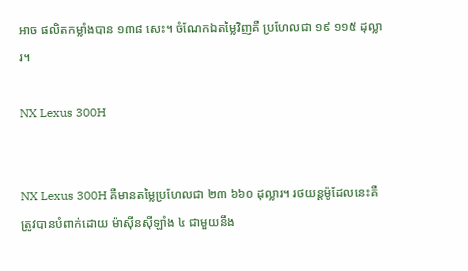អាច ផលិតកម្លាំងបាន ១៣៨ សេះ។ ចំណែកឯតម្លៃវិញគឺ ប្រហែលជា ១៩ ១១៥ ដុល្លារ។

NX Lexus 300H


NX Lexus 300H គឺមានតម្លៃប្រហែលជា ២៣ ៦៦០ ដុល្លារ។ រថយន្តម៉ូដែលនេះគឺ ត្រូវបានបំពាក់ដោយ ម៉ាស៊ីនស៊ីឡាំង ៤ ជាមួយនឹង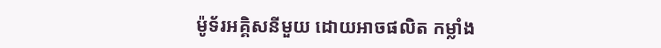ម៉ូទ័រអគ្គិសនីមួយ ដោយអាចផលិត កម្លាំង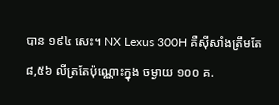បាន ១៩៤ សេះ។ NX Lexus 300H គឺស៊ីសាំងត្រឹមតែ ៨,៥៦ លីត្រតែប៉ុណ្ណោះក្នុង ចម្ងាយ ១០០ គ.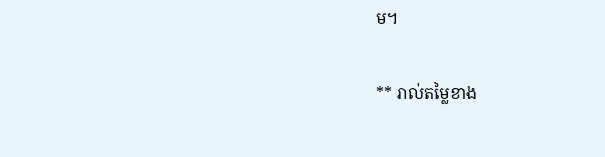ម។

** រាល់តម្លៃខាង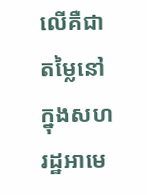លើគឺជាតម្លៃនៅក្នុងសហរដ្ឋអាមេ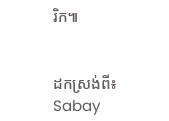រិក៕


ដកស្រង់ពី៖ Sabay